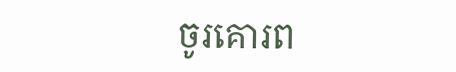ចូរគោរព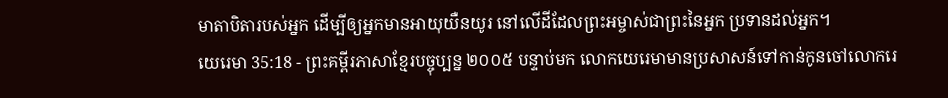មាតាបិតារបស់អ្នក ដើម្បីឲ្យអ្នកមានអាយុយឺនយូរ នៅលើដីដែលព្រះអម្ចាស់ជាព្រះនៃអ្នក ប្រទានដល់អ្នក។
យេរេមា 35:18 - ព្រះគម្ពីរភាសាខ្មែរបច្ចុប្បន្ន ២០០៥ បន្ទាប់មក លោកយេរេមាមានប្រសាសន៍ទៅកាន់កូនចៅលោករេ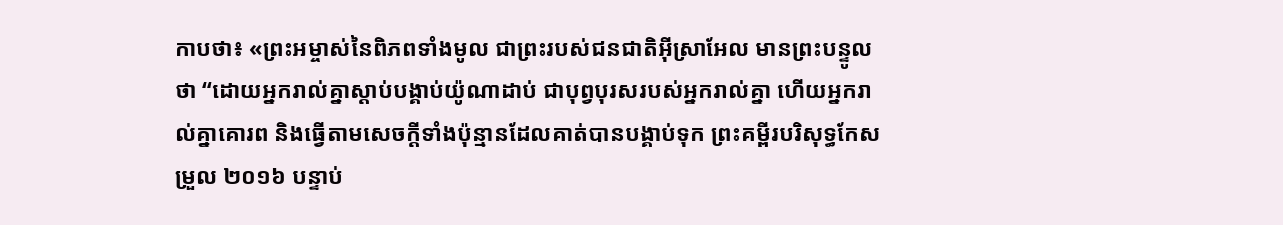កាបថា៖ «ព្រះអម្ចាស់នៃពិភពទាំងមូល ជាព្រះរបស់ជនជាតិអ៊ីស្រាអែល មានព្រះបន្ទូលថា “ដោយអ្នករាល់គ្នាស្ដាប់បង្គាប់យ៉ូណាដាប់ ជាបុព្វបុរសរបស់អ្នករាល់គ្នា ហើយអ្នករាល់គ្នាគោរព និងធ្វើតាមសេចក្ដីទាំងប៉ុន្មានដែលគាត់បានបង្គាប់ទុក ព្រះគម្ពីរបរិសុទ្ធកែសម្រួល ២០១៦ បន្ទាប់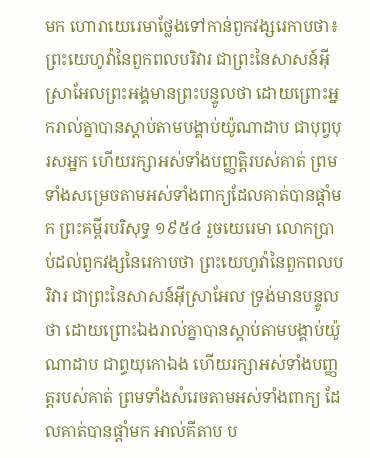មក ហោរាយេរេមាថ្លែងទៅកាន់ពួកវង្សរេកាបថា៖ ព្រះយេហូវ៉ានៃពួកពលបរិវារ ជាព្រះនៃសាសន៍អ៊ីស្រាអែលព្រះអង្គមានព្រះបន្ទូលថា ដោយព្រោះអ្នករាល់គ្នាបានស្តាប់តាមបង្គាប់យ៉ូណាដាប ជាបុព្វបុរសអ្នក ហើយរក្សាអស់ទាំងបញ្ញត្តិរបស់គាត់ ព្រមទាំងសម្រេចតាមអស់ទាំងពាក្យដែលគាត់បានផ្តាំមក ព្រះគម្ពីរបរិសុទ្ធ ១៩៥៤ រួចយេរេមា លោកប្រាប់ដល់ពួកវង្សនៃរេកាបថា ព្រះយេហូវ៉ានៃពួកពលបរិវារ ជាព្រះនៃសាសន៍អ៊ីស្រាអែល ទ្រង់មានបន្ទូលថា ដោយព្រោះឯងរាល់គ្នាបានស្តាប់តាមបង្គាប់យ៉ូណាដាប ជាព្ធយុកោឯង ហើយរក្សាអស់ទាំងបញ្ញត្តរបស់គាត់ ព្រមទាំងសំរេចតាមអស់ទាំងពាក្យ ដែលគាត់បានផ្តាំមក អាល់គីតាប ប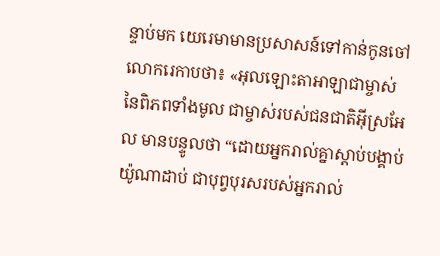ន្ទាប់មក យេរេមាមានប្រសាសន៍ទៅកាន់កូនចៅលោករេកាបថា៖ «អុលឡោះតាអាឡាជាម្ចាស់នៃពិភពទាំងមូល ជាម្ចាស់របស់ជនជាតិអ៊ីស្រអែល មានបន្ទូលថា “ដោយអ្នករាល់គ្នាស្ដាប់បង្គាប់យ៉ូណាដាប់ ជាបុព្វបុរសរបស់អ្នករាល់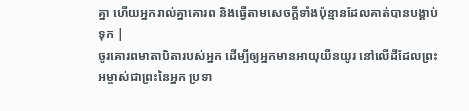គ្នា ហើយអ្នករាល់គ្នាគោរព និងធ្វើតាមសេចក្ដីទាំងប៉ុន្មានដែលគាត់បានបង្គាប់ទុក |
ចូរគោរពមាតាបិតារបស់អ្នក ដើម្បីឲ្យអ្នកមានអាយុយឺនយូរ នៅលើដីដែលព្រះអម្ចាស់ជាព្រះនៃអ្នក ប្រទា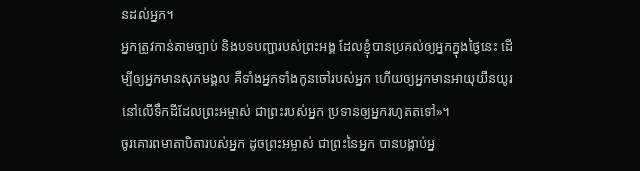នដល់អ្នក។
អ្នកត្រូវកាន់តាមច្បាប់ និងបទបញ្ជារបស់ព្រះអង្គ ដែលខ្ញុំបានប្រគល់ឲ្យអ្នកក្នុងថ្ងៃនេះ ដើម្បីឲ្យអ្នកមានសុភមង្គល គឺទាំងអ្នកទាំងកូនចៅរបស់អ្នក ហើយឲ្យអ្នកមានអាយុយឺនយូរនៅលើទឹកដីដែលព្រះអម្ចាស់ ជាព្រះរបស់អ្នក ប្រទានឲ្យអ្នករហូតតទៅ»។
ចូរគោរពមាតាបិតារបស់អ្នក ដូចព្រះអម្ចាស់ ជាព្រះនៃអ្នក បានបង្គាប់អ្ន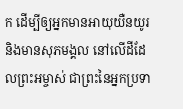ក ដើម្បីឲ្យអ្នកមានអាយុយឺនយូរ និងមានសុភមង្គល នៅលើដីដែលព្រះអម្ចាស់ ជាព្រះនៃអ្នកប្រទា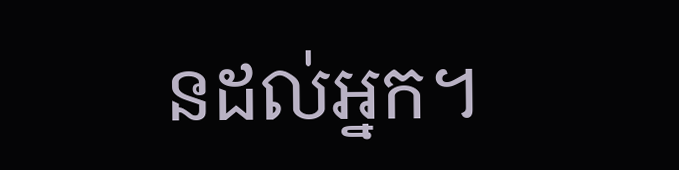នដល់អ្នក។